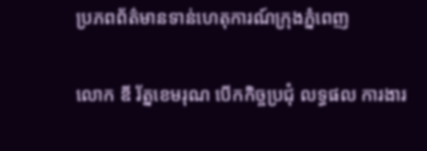ប្រភពព័ត៌មានទាន់ហេតុការណ៍ក្រុងភ្នំពេញ

លោក ឌី រ័ត្នខេមរុណ បើកកិច្ចប្រជុំ លទ្ធផល ការងារ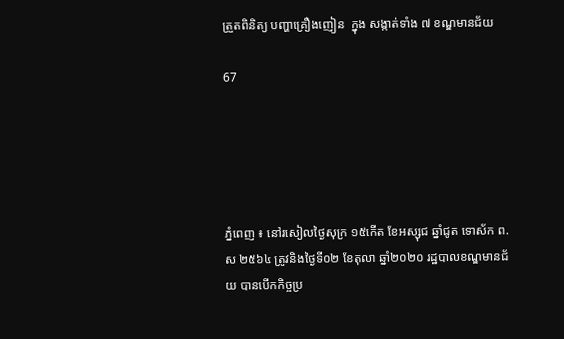ត្រួតពិនិត្យ បញ្ហាគ្រឿងញៀន  ក្នុង សង្កាត់ទាំង ៧ ខណ្ឌមានជ័យ

67





ភ្នំពេញ ៖ នៅរសៀលថ្ងៃសុក្រ ១៥កើត ខែអស្សុជ ឆ្នាំជូត ទោស័ក ព.ស ២៥៦៤ ត្រូវនិងថ្ងៃទី០២ ខែតុលា ឆ្នាំ២០២០ រដ្ឋបាលខណ្ឌមានជ័យ បានបើកកិច្ចប្រ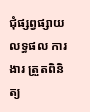ជុំផ្សព្វផ្សាយលទ្ធផល ការងារ ត្រួតពិនិត្យ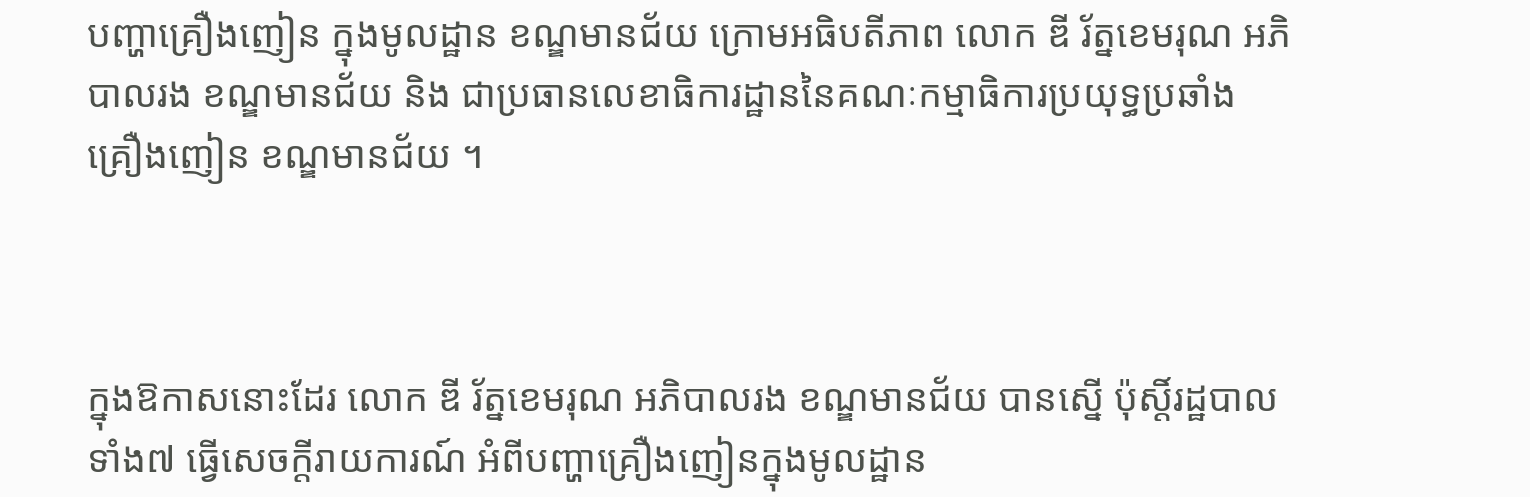បញ្ហាគ្រឿងញៀន ក្នុងមូលដ្ឋាន ខណ្ឌមានជ័យ ក្រោមអធិបតីភាព លោក ឌី រ័ត្នខេមរុណ អភិបាលរង ខណ្ឌមានជ័យ និង ជាប្រធានលេខាធិការដ្ឋាននៃគណៈកម្មាធិការប្រយុទ្ធប្រឆាំងគ្រឿងញៀន ខណ្ឌមានជ័យ ។



ក្នុងឱកាសនោះដែរ លោក ឌី រ័ត្នខេមរុណ អភិបាលរង ខណ្ឌមានជ័យ បានស្នើ ប៉ុស្តិ៍រដ្ឋបាលទាំង៧ ធ្វើសេចក្តីរាយការណ៍ អំពីបញ្ហាគ្រឿងញៀនក្នុងមូលដ្ឋាន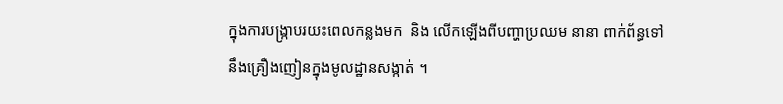ក្នុងការបង្ក្រាបរយះពេលកន្លងមក  និង លើកឡើងពីបញ្ហាប្រឈម នានា ពាក់ព័ន្ធទៅនឹងគ្រឿងញៀនក្នុងមូលដ្ឋានសង្កាត់ ។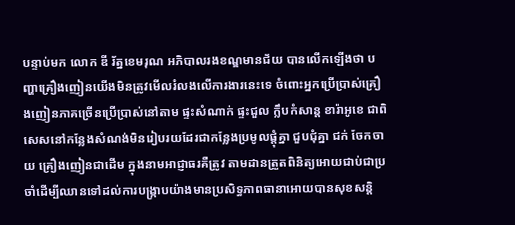បន្ទាប់មក លោក ឌី រ័ត្នខេមរុណ អភិបាលរងខណ្ឌមានជ័យ បានលើកឡើងថា បញ្ហាគ្រឿងញៀនយើងមិនត្រូវមើលរំលងលើការងារនេះទេ ចំពោះអ្នកប្រើប្រាស់គ្រឿងញៀនភាគច្រើនប្រើប្រាស់នៅតាម ផ្ទះសំណាក់ ផ្ទះជួល ក្លឹបកំសាន្ត ខារ៉ាអូខេ ជាពិសេសនៅកន្លែងសំណង់មិនរៀបរយដែរជាកន្លែងប្រមូលផ្តុំគ្នា ជួបជុំគ្នា ជក់ ចែកចាយ គ្រឿងញៀនជាដើម ក្នុងនាមអាជ្ញាធរគឺត្រូវ តាមដានត្រួតពិនិត្យអោយជាប់ជាប្រចាំដើម្បីឈានទៅដល់ការបង្រ្កាបយ៉ាងមានប្រសិទ្ធភាពធានាអោយបានសុខសន្តិ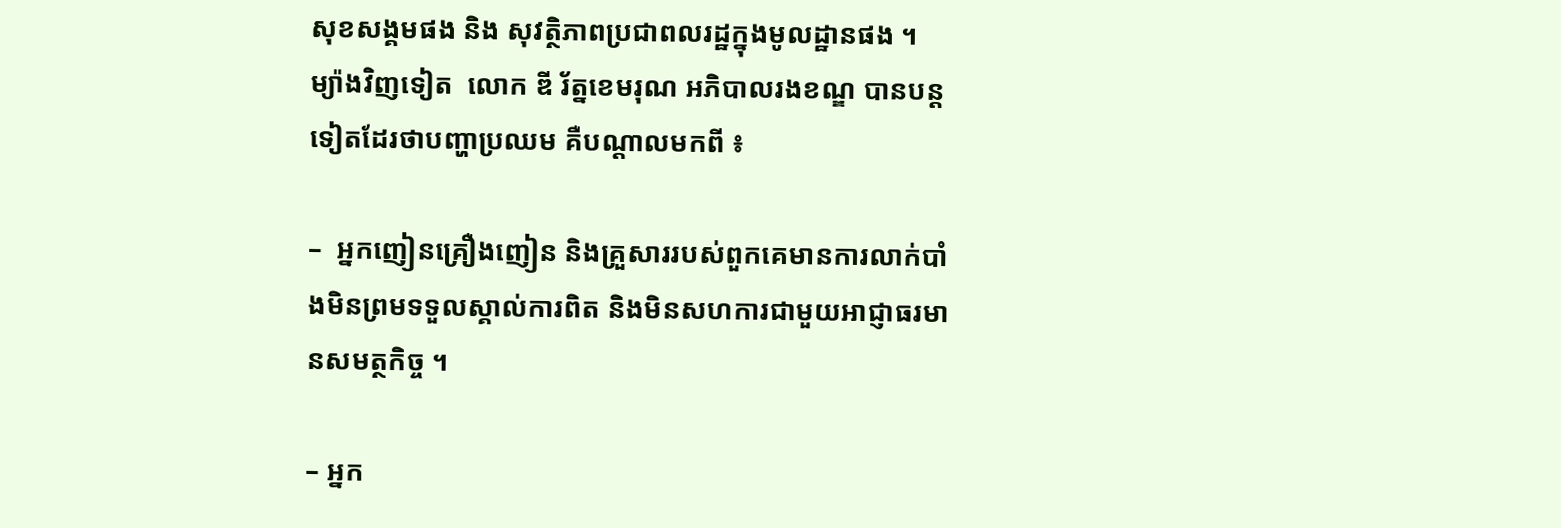សុខសង្គមផង និង សុវត្ថិភាពប្រជាពលរដ្ឋក្នុងមូលដ្ឋានផង ។ ម្យ៉ាងវិញទៀត  លោក ឌី រ័ត្នខេមរុណ អភិបាលរងខណ្ឌ បានបន្តទៀតដែរថាបញ្ហាប្រឈម គឺបណ្តាលមកពី ៖

–  អ្នកញៀនគ្រឿងញៀន និងគ្រួសាររបស់ពួកគេមានការលាក់បាំងមិនព្រមទទួលស្គាល់ការពិត និងមិនសហការជាមួយអាជ្ញាធរមានសមត្ថកិច្ច ។

– អ្នក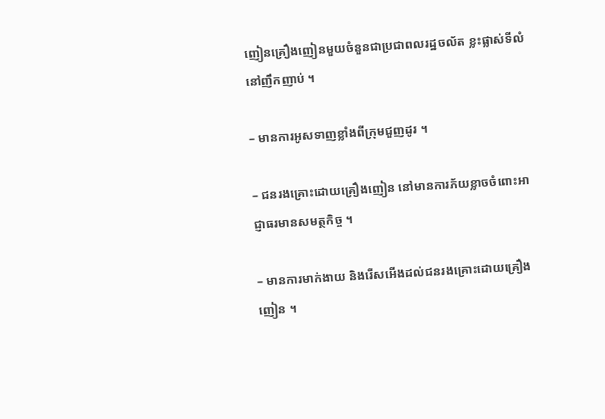ញៀនគ្រឿងញៀនមួយចំនួនជាប្រជាពលរដ្ឋចល័ត ខ្លះផ្លាស់ទីលំនៅញឹកញាប់ ។

– មានការអូសទាញខ្លាំងពីក្រុមជួញដូរ ។

– ជនរងគ្រោះដោយគ្រឿងញៀន នៅមានការភ័យខ្លាចចំពោះអាជ្ញាធរមានសមត្ថកិច្ច ។

– មានការមាក់ងាយ និងរើសអើងដល់ជនរងគ្រោះដោយគ្រឿងញៀន ។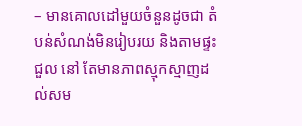– មានគោលដៅមួយចំនួនដូចជា តំបន់សំណង់មិនរៀបរយ និងតាមផ្ទះជួល នៅ តែមានភាពស្មុកស្មាញដល់សម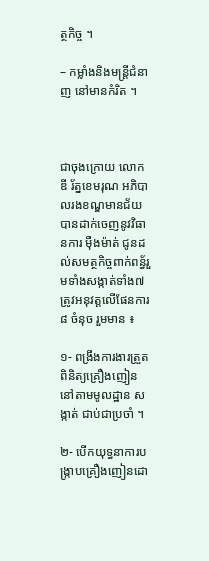ត្ថកិច្ច ។

– កម្លាំងនិងមន្រ្តីជំនាញ នៅមានកំរិត ។



ជាចុងក្រោយ លោក ឌី រ័ត្នខេមរុណ អភិបាលរងខណ្ឌមានជ័យ បានដាក់ចេញនូវវិធានការ ម៉ឺងម៉ាត់ ជូនដល់សមត្ថកិច្ចពាក់ពន្ធ័រួមទាំងសង្កាត់ទាំង៧ ត្រូវអនុវត្តលើផែនការ ៨ ចំនុច រួមមាន ៖

១- ពង្រឹងការងារត្រួតពិនិត្យគ្រឿងញៀន នៅតាមមូលដ្ឋាន សង្កាត់ ជាប់ជាប្រចាំ ។

២- បើកយុទ្ធនាការបង្ក្រាបគ្រឿងញៀនដោ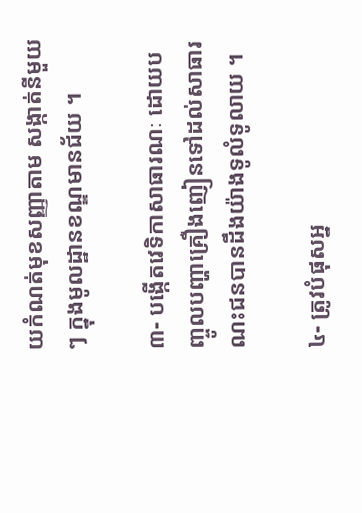យកំណត់មុខសញ្ញាតាម សង្កាត់នីមួយៗ ក្នុងមូលដ្ឋានខណ្ឌមានជ័យ ។

៣- បង្កើតវេទិកាសាធារណៈ ដោយបញ្ចូលបញ្ហាគ្រឿងញៀនទៅដល់សាធារណះជនបានដឹងយ៉ាងទូលំទូលាយ ។

៤- ត្រូវបំផុសអ្ន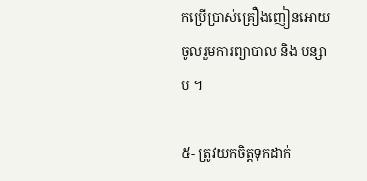កប្រើប្រាស់គ្រឿងញៀនអោយចូលរួមការព្យាបាល និង បន្សាប ។

៥- ត្រូវយកចិត្តទុកដាក់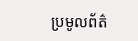ប្រមូលព័ត៌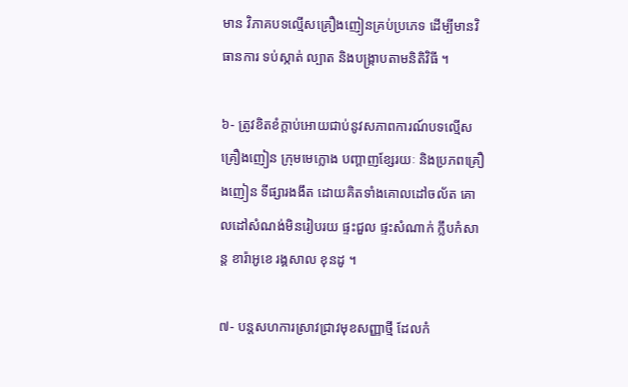មាន វិភាគបទល្មើសគ្រឿងញៀនគ្រប់ប្រភេទ ដើម្បីមានវិធានការ ទប់ស្កាត់ ល្បាត និងបង្រ្កាបតាមនិតិវិធី ។

៦- ត្រូវខិតខំក្តាប់អោយជាប់នូវសភាពការណ៍បទល្មើសគ្រឿងញៀន ក្រុមមេក្លោង បញ្តាញខ្សែរយៈ និងប្រភពគ្រឿងញៀន ទីផ្សារងងឹត ដោយគិតទាំងគោលដៅចល័ត គោលដៅសំណង់មិនរៀបរយ ផ្ទះជួល ផ្ទះសំណាក់ ក្លឹបកំសាន្ត ខារ៉ាអូខេ រង្គសាល ខុនដូ ។

៧- បន្តសហការស្រាវជ្រាវមុខសញ្ញាថ្មី ដែលកំ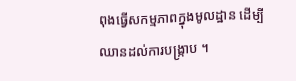ពុងធ្វើសកម្មភាពក្នុងមូលដ្ឋាន ដើម្បីឈានដល់ការបង្រ្កាប ។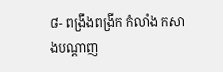៨- ពង្រឹងពង្រីក កំលាំង កសាងបណ្តាញ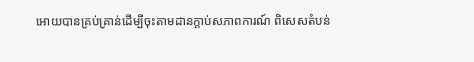អោយបានគ្រប់គ្រាន់ដើម្បីចុះតាមដានក្តាប់សភាពការណ៍ ពិសេសតំបន់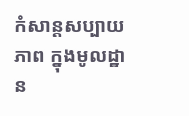កំសាន្តសប្បាយភាព ក្នុងមូលដ្ឋាន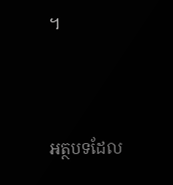។



អត្ថបទដែល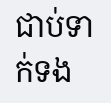ជាប់ទាក់ទង